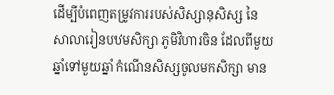ដើម្បីបំពេញតម្រូវការរបស់សិស្សានុសិស្ស នៃសាលារៀនបឋមសិក្សា ភូមិវិហារចិន ដែលពីមួយឆ្នាំទៅមួយឆ្នាំ កំណើនសិស្សចូលមកសិក្សា មាន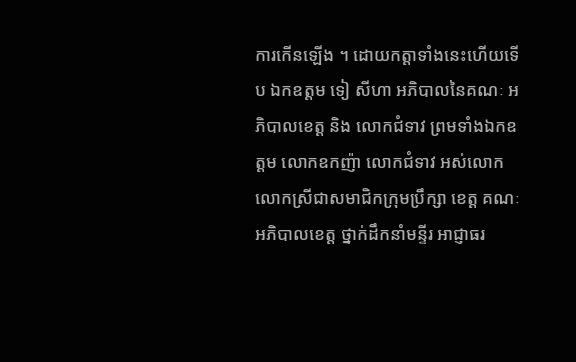ការកើនឡើង ។ ដោយកត្តាទាំងនេះហើយទើប ឯកឧត្តម ទៀ សីហា អភិបាលនៃគណៈ អភិបាលខេត្ត និង លោកជំទាវ ព្រមទាំងឯកឧត្តម លោកឧកញ៉ា លោកជំទាវ អស់លោក លោកស្រីជាសមាជិកក្រុមប្រឹក្សា ខេត្ត គណៈអភិបាលខេត្ត ថ្នាក់ដឹកនាំមន្ទីរ អាជ្ញាធរ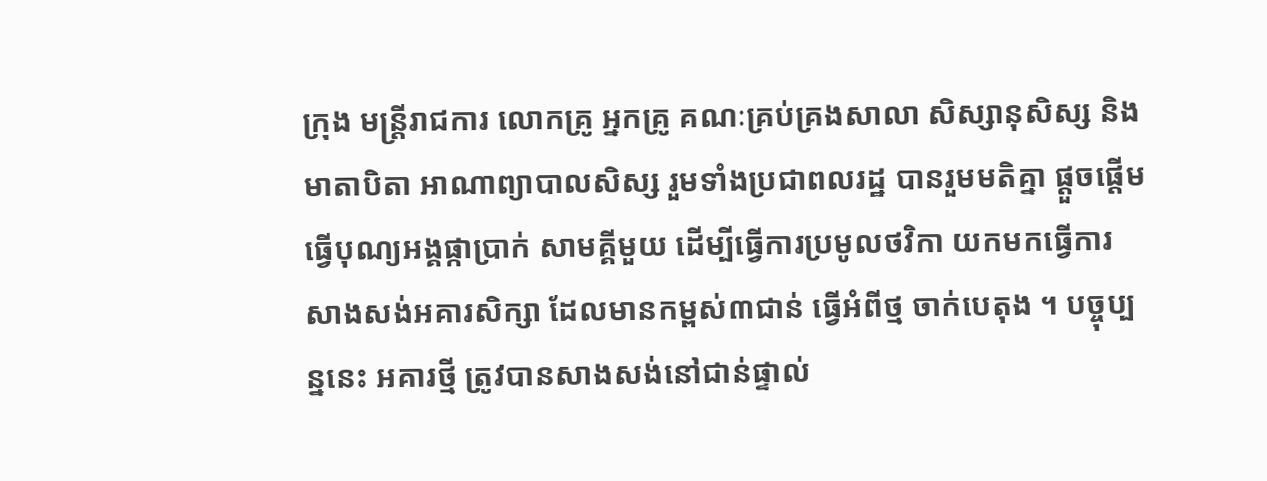ក្រុង មន្ត្រីរាជការ លោកគ្រូ អ្នកគ្រូ គណៈគ្រប់គ្រងសាលា សិស្សានុសិស្ស និង មាតាបិតា អាណាព្យាបាលសិស្ស រួមទាំងប្រជាពលរដ្ឋ បានរួមមតិគ្នា ផ្តួចផ្តើមធ្វើបុណ្យអង្គផ្កាប្រាក់ សាមគ្គីមួយ ដើម្បីធ្វើការប្រមូលថវិកា យកមកធ្វើការសាងសង់អគារសិក្សា ដែលមានកម្ពស់៣ជាន់ ធ្វើអំពីថ្ម ចាក់បេតុង ។ បច្ចុប្បន្ននេះ អគារថ្មី ត្រូវបានសាងសង់នៅជាន់ផ្ទាល់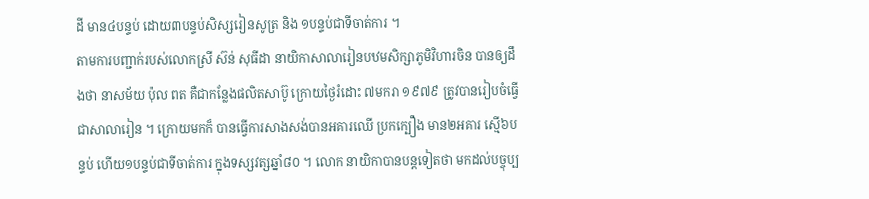ដី មាន៤បន្ទប់ ដោយ៣បន្ទប់សិស្សរៀនសូត្រ និង ១បន្ទប់ជាទីចាត់ការ ។
តាមការបញ្ជាក់របស់លោកស្រី ស៊ន់ សុធីដា នាយិកាសាលារៀនបឋមសិក្សាភូមិវិហារចិន បានឲ្យដឹងថា នាសម័យ ប៉ុល ពត គឺជាកន្លែងផលិតសាប៊ូ ក្រោយថ្ងៃរំដោះ ៧មករា ១៩៧៩ ត្រូវបានរៀបចំធ្វើជាសាលារៀន ។ ក្រោយមកក៏ បានធ្វើការសាងសង់បានអគារឈើ ប្រកក្បឿង មាន២អគារ ស្មើ៦បន្ទប់ ហើយ១បន្ទប់ជាទីចាត់ការ ក្នុងទស្សវត្សឆ្នាំ៨០ ។ លោក នាយិកាបានបន្តទៀតថា មកដល់បច្ចុប្ប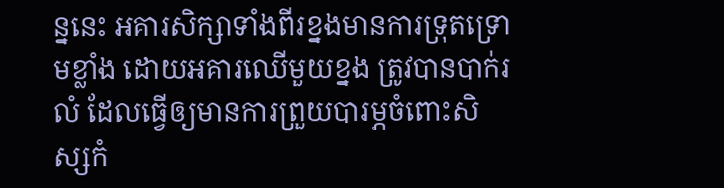ន្ននេះ អគារសិក្សាទាំងពីរខ្នងមានការទ្រុតទ្រោមខ្លាំង ដោយអគារឈើមួយខ្នង ត្រូវបានបាក់រលំ ដែលធ្វើឲ្យមានការព្រួយបារម្ភចំពោះសិស្សកំ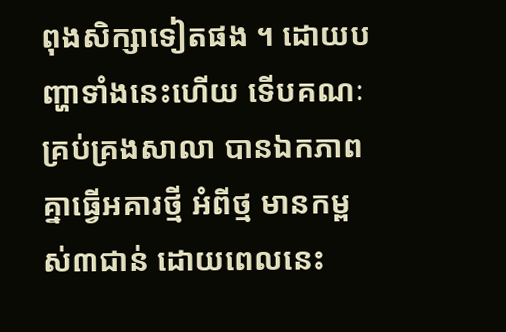ពុងសិក្សាទៀតផង ។ ដោយបញ្ហាទាំងនេះហើយ ទើបគណៈ គ្រប់គ្រងសាលា បានឯកភាពគ្នាធ្វើអគារថ្មី អំពីថ្ម មានកម្ពស់៣ជាន់ ដោយពេលនេះ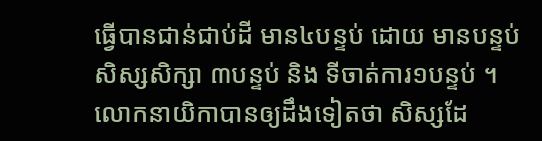ធ្វើបានជាន់ជាប់ដី មាន៤បន្ទប់ ដោយ មានបន្ទប់សិស្សសិក្សា ៣បន្ទប់ និង ទីចាត់ការ១បន្ទប់ ។ លោកនាយិកាបានឲ្យដឹងទៀតថា សិស្សដែ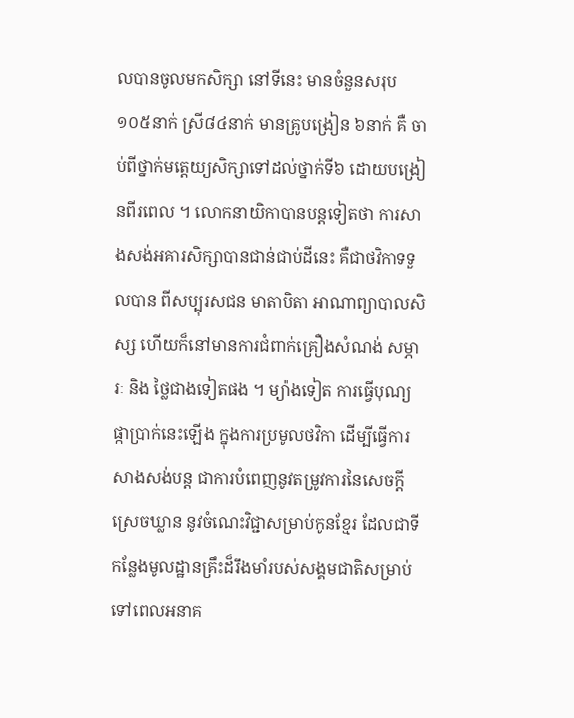លបានចូលមកសិក្សា នៅទីនេះ មានចំនួនសរុប ១០៥នាក់ ស្រី៨៤នាក់ មានគ្រូបង្រៀន ៦នាក់ គឺ ចាប់ពីថ្នាក់មត្តេយ្យសិក្សាទៅដល់ថ្នាក់ទី៦ ដោយបង្រៀនពីរពេល ។ លោកនាយិកាបានបន្តទៀតថា ការសាងសង់អគារសិក្សាបានជាន់ជាប់ដីនេះ គឺជាថវិកាទទួលបាន ពីសប្បុរសជន មាតាបិតា អាណាព្យាបាលសិស្ស ហើយក៏នៅមានការជំពាក់គ្រឿងសំណង់ សម្ភារៈ និង ថ្លៃជាងទៀតផង ។ ម្យ៉ាងទៀត ការធ្វើបុណ្យផ្កាប្រាក់នេះឡើង ក្នុងការប្រមូលថវិកា ដើម្បីធ្វើការសាងសង់បន្ត ជាការបំពេញនូវតម្រូវការនៃសេចក្តី ស្រេចឃ្លាន នូវចំណេះវិជ្ជាសម្រាប់កូនខ្មែរ ដែលជាទីកន្លែងមូលដ្ឋានគ្រឹះដ៏រឹងមាំរបស់សង្គមជាតិសម្រាប់ទៅពេលអនាគ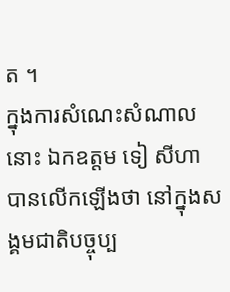ត ។
ក្នុងការសំណេះសំណាលនោះ ឯកឧត្តម ទៀ សីហា បានលើកឡើងថា នៅក្នុងសង្គមជាតិបច្ចុប្ប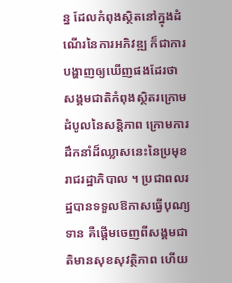ន្ន ដែលកំពុងស្ថិតនៅក្នុងដំណើរនៃការអភិវឌ្ឍ ក៏ជាការបង្ហាញឲ្យឃើញផងដែរថា សង្គមជាតិកំពុងស្ថិតរក្រោមដំបូលនៃសន្តិភាព ក្រោមការដឹកនាំដ៏ឈ្លាសនេះនៃប្រមុខរាជរដ្ឋាភិបាល ។ ប្រជាពលរដ្ឋបានទទួលឱកាសធ្វើបុណ្យទាន គឺផ្តើមចេញពីសង្គមជាតិមានសុខសុវត្ថិភាព ហើយ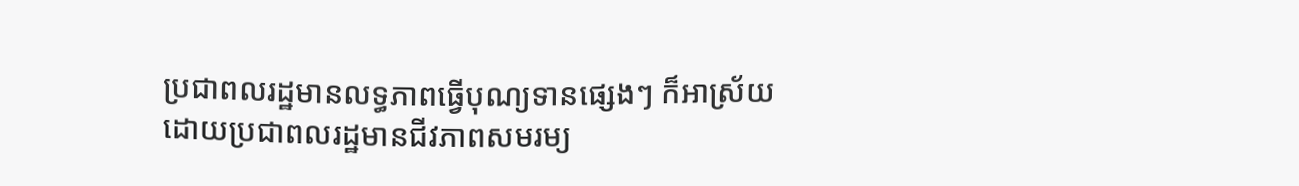ប្រជាពលរដ្ឋមានលទ្ធភាពធ្វើបុណ្យទានផ្សេងៗ ក៏អាស្រ័យដោយប្រជាពលរដ្ឋមានជីវភាពសមរម្យ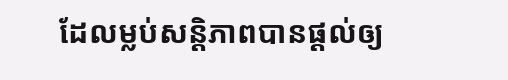ដែលម្លប់សន្តិភាពបានផ្តល់ឲ្យ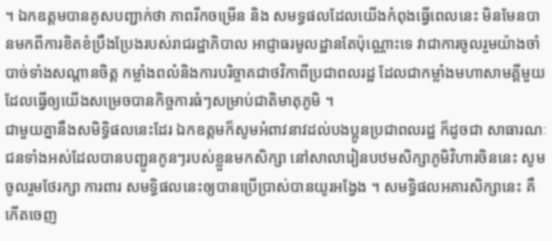។ ឯកឧត្តមបានគូសបញ្ជាក់ថា ភាពរីកចម្រើន និង សមទ្ធផលដែលយើងកំពុងធ្វើពេលនេះ មិនមែនបានមកពីការខិតខំប្រឹងប្រែងរបស់រាជរដ្ឋាភិបាល អាជ្ញាធរមូលដ្ឋានតែប៉ុណ្ណោះទេ វាជាការចូលរួមយ៉ាងចាំបាច់ទាំងសណ្តានចិត្ត កម្លាំងពលំនិងការបរិច្ចាគជាថវិកាពីប្រជាពលរដ្ឋ ដែលជាកម្លាំងមហាសាមគ្គីមួយ ដែលធ្វើឲ្យយើងសម្រេចបានកិច្ចការធំៗសម្រាប់ជាតិមាតុភូមិ ។
ជាមួយគ្នានឹងសមិទ្ធិផលនេះដែរ ឯកឧត្តមក៏សូមអំពាវនាវដល់បងប្អូនប្រជាពលរដ្ឋ ក៏ដូចជា សាធារណៈជនទាំងអស់ដែលបានបញ្ជូនកូនៗរបស់ខ្លួនមកសិក្សា នៅសាលារៀនបឋមសិក្សាភូមិវិហារចិននេះ សូមចូលរួមថែរក្សា ការពារ សមទ្ធិផលនេះឲ្យបានប្រើប្រាស់បានយូរអង្វែង ។ សមទ្ធិផលអគារសិក្សានេះ គឺកើតចេញ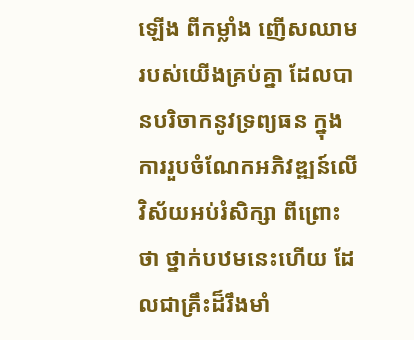ឡើង ពីកម្លាំង ញើសឈាមរបស់យើងគ្រប់គ្នា ដែលបានបរិចាកនូវទ្រព្យធន ក្នុងការរួបចំណែកអភិវឌ្ឍន៍លើវិស័យអប់រំសិក្សា ពីព្រោះថា ថ្នាក់បឋមនេះហើយ ដែលជាគ្រឹះដ៏រឹងមាំ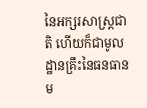នៃអក្សរសាស្ត្រជាតិ ហើយក៏ជាមូលដ្ឋានគ្រឹះនៃធនធានម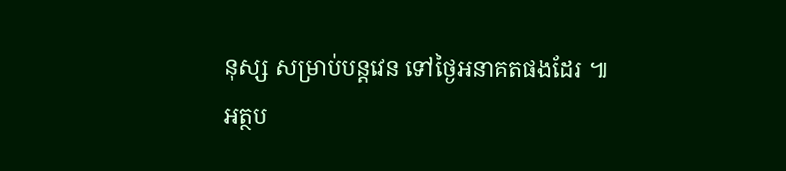នុស្ស សម្រាប់បន្តវេន ទៅថ្ងៃអនាគតផងដែរ ៕
អត្ថប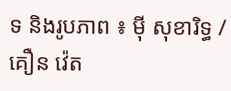ទ និងរូបភាព ៖ ម៉ី សុខារិទ្ធ / គឿន វ៉េត